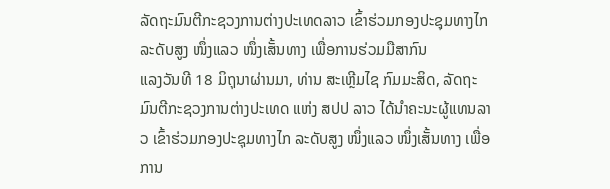ລັດຖະມົນຕີກະຊວງການຕ່າງປະເທດລາວ ເຂົ້າຮ່ວມກອງປະຊຸມທາງໄກ ລະດັບສູງ ໜຶ່ງແລວ ໜຶ່ງເສັ້ນທາງ ເພື່ອການຮ່ວມມືສາກົນ
ແລງວັນທີ 18 ມິຖຸນາຜ່ານມາ, ທ່ານ ສະເຫຼີມໄຊ ກົມມະສິດ, ລັດຖະມົນຕີກະຊວງການຕ່າງປະເທດ ແຫ່ງ ສປປ ລາວ ໄດ້ນຳຄະນະຜູ້ແທນລາວ ເຂົ້າຮ່ວມກອງປະຊຸມທາງໄກ ລະດັບສູງ ໜຶ່ງແລວ ໜຶ່ງເສັ້ນທາງ ເພື່ອການ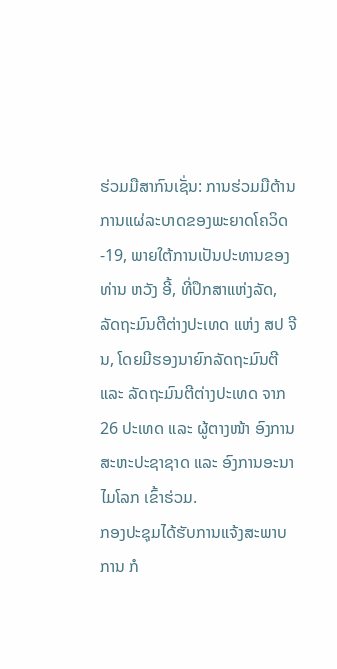ຮ່ວມມືສາກົນເຊັ່ນ: ການຮ່ວມມືຕ້ານການແຜ່ລະບາດຂອງພະຍາດໂຄວິດ-19, ພາຍໃຕ້ການເປັນປະທານຂອງ ທ່ານ ຫວັງ ອີ້, ທີ່ປຶກສາແຫ່ງລັດ, ລັດຖະມົນຕີຕ່າງປະເທດ ແຫ່ງ ສປ ຈີນ, ໂດຍມີຮອງນາຍົກລັດຖະມົນຕີ ແລະ ລັດຖະມົນຕີຕ່າງປະເທດ ຈາກ 26 ປະເທດ ແລະ ຜູ້ຕາງໜ້າ ອົງການສະຫະປະຊາຊາດ ແລະ ອົງການອະນາໄມໂລກ ເຂົ້າຮ່ວມ.
ກອງປະຊຸມໄດ້ຮັບການແຈ້ງສະພາບການ ກໍ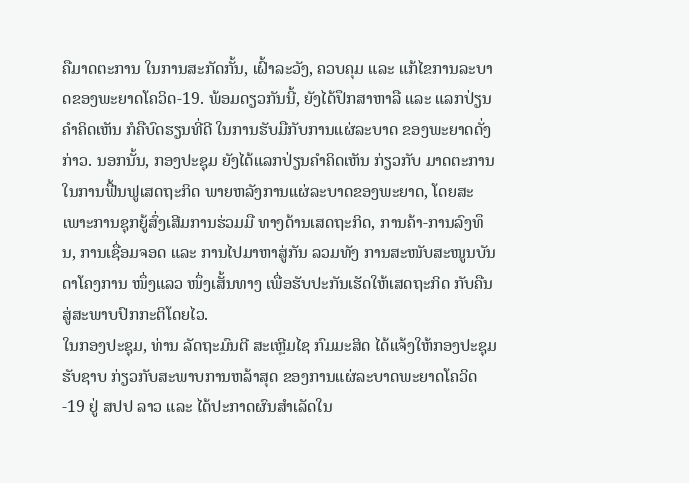ຄືມາດຕະການ ໃນການສະກັດກັ້ນ, ເຝົ້າລະວັງ, ຄວບຄຸມ ແລະ ແກ້ໄຂການລະບາດຂອງພະຍາດໂຄວິດ-19. ພ້ອມດຽວກັນນີ້, ຍັງໄດ້ປຶກສາຫາລື ແລະ ແລກປ່ຽນຄໍາຄິດເຫັນ ກໍຄືບົດຮຽນທີ່ດີ ໃນການຮັບມືກັບການແຜ່ລະບາດ ຂອງພະຍາດດັ່ງກ່າວ. ນອກນັ້ນ, ກອງປະຊຸມ ຍັງໄດ້ແລກປ່ຽນຄໍາຄິດເຫັນ ກ່ຽວກັບ ມາດຕະການໃນການຟື້ນຟູເສດຖະກິດ ພາຍຫລັງການແຜ່ລະບາດຂອງພະຍາດ, ໂດຍສະເພາະການຊຸກຍູ້ສົ່ງເສີມການຮ່ວມມື ທາງດ້ານເສດຖະກິດ, ການຄ້າ-ການລົງທຶນ, ການເຊື່ອມຈອດ ແລະ ການໄປມາຫາສູ່ກັນ ລວມທັງ ການສະໜັບສະໜູນບັນດາໂຄງການ ໜຶ່ງແລວ ໜຶ່ງເສັ້ນທາງ ເພື່ອຮັບປະກັນເຮັດໃຫ້ເສດຖະກິດ ກັບຄືນສູ່ສະພາບປົກກະຕິໂດຍໄວ.
ໃນກອງປະຊຸມ, ທ່ານ ລັດຖະມົນຕີ ສະເຫຼີມໄຊ ກົມມະສິດ ໄດ້ແຈ້ງໃຫ້ກອງປະຊຸມຮັບຊາບ ກ່ຽວກັບສະພາບການຫລ້າສຸດ ຂອງການແຜ່ລະບາດພະຍາດໂຄວິດ-19 ຢູ່ ສປປ ລາວ ແລະ ໄດ້ປະກາດຜົນສຳເລັດໃນ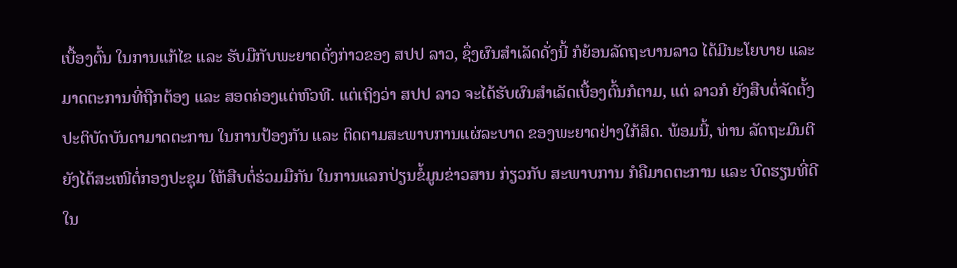ເບື້ອງຕົ້ນ ໃນການແກ້ໄຂ ແລະ ຮັບມືກັບພະຍາດດັ່ງກ່າວຂອງ ສປປ ລາວ, ຊຶ່ງຜົນສຳເລັດດັ່ງນີ້ ກໍຍ້ອນລັດຖະບານລາວ ໄດ້ມີນະໂຍບາຍ ແລະ ມາດຕະການທີ່ຖືກຕ້ອງ ແລະ ສອດຄ່ອງແຕ່ຫົວທີ. ແຕ່ເຖິງວ່າ ສປປ ລາວ ຈະໄດ້ຮັບຜົນສຳເລັດເບື້ອງຕົ້ນກໍຕາມ, ແຕ່ ລາວກໍ ຍັງສືບຕໍ່ຈັດຕັ້ງປະຕິບັດບັນດາມາດຕະການ ໃນການປ້ອງກັນ ແລະ ຕິດຕາມສະພາບການແຜ່ລະບາດ ຂອງພະຍາດຢ່າງໃກ້ສິດ. ພ້ອມນີ້, ທ່ານ ລັດຖະມົນຕີ ຍັງໄດ້ສະເໜີຕໍ່ກອງປະຊຸມ ໃຫ້ສືບຕໍ່ຮ່ວມມືກັນ ໃນການແລກປ່ຽນຂໍ້ມູນຂ່າວສານ ກ່ຽວກັບ ສະພາບການ ກໍຄືມາດຕະການ ແລະ ບົດຮຽນທີ່ດີ ໃນ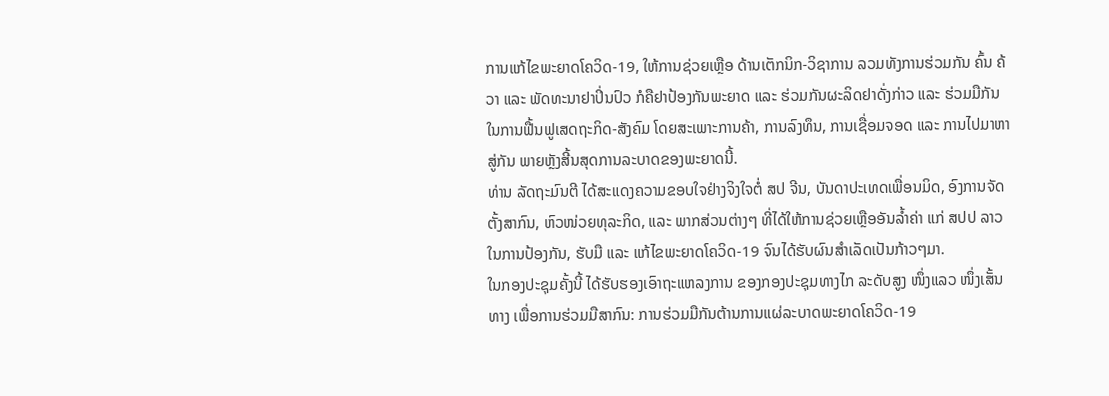ການແກ້ໄຂພະຍາດໂຄວິດ-19, ໃຫ້ການຊ່ວຍເຫຼືອ ດ້ານເຕັກນິກ-ວິຊາການ ລວມທັງການຮ່ວມກັນ ຄົ້ນ ຄ້ວາ ແລະ ພັດທະນາຢາປິ່ນປົວ ກໍຄືຢາປ້ອງກັນພະຍາດ ແລະ ຮ່ວມກັນຜະລິດຢາດັ່ງກ່າວ ແລະ ຮ່ວມມືກັນໃນການຟື້ນຟູເສດຖະກິດ-ສັງຄົມ ໂດຍສະເພາະການຄ້າ, ການລົງທຶນ, ການເຊື່ອມຈອດ ແລະ ການໄປມາຫາສູ່ກັນ ພາຍຫຼັງສີ້ນສຸດການລະບາດຂອງພະຍາດນີ້.
ທ່ານ ລັດຖະມົນຕີ ໄດ້ສະແດງຄວາມຂອບໃຈຢ່າງຈິງໃຈຕໍ່ ສປ ຈີນ, ບັນດາປະເທດເພື່ອນມິດ, ອົງການຈັດຕັ້ງສາກົນ, ຫົວໜ່ວຍທຸລະກິດ, ແລະ ພາກສ່ວນຕ່າງໆ ທີ່ໄດ້ໃຫ້ການຊ່ວຍເຫຼືອອັນລໍ້າຄ່າ ແກ່ ສປປ ລາວ ໃນການປ້ອງກັນ, ຮັບມື ແລະ ແກ້ໄຂພະຍາດໂຄວິດ-19 ຈົນໄດ້ຮັບຜົນສຳເລັດເປັນກ້າວໆມາ.
ໃນກອງປະຊຸມຄັ້ງນີ້ ໄດ້ຮັບຮອງເອົາຖະແຫລງການ ຂອງກອງປະຊຸມທາງໄກ ລະດັບສູງ ໜຶ່ງແລວ ໜຶ່ງເສັ້ນທາງ ເພື່ອການຮ່ວມມືສາກົນ: ການຮ່ວມມືກັນຕ້ານການແຜ່ລະບາດພະຍາດໂຄວິດ-19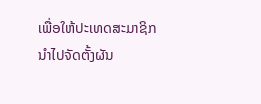ເພື່ອໃຫ້ປະເທດສະມາຊິກ ນໍາໄປຈັດຕັ້ງຜັນ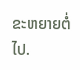ຂະຫຍາຍຕໍ່ໄປ.